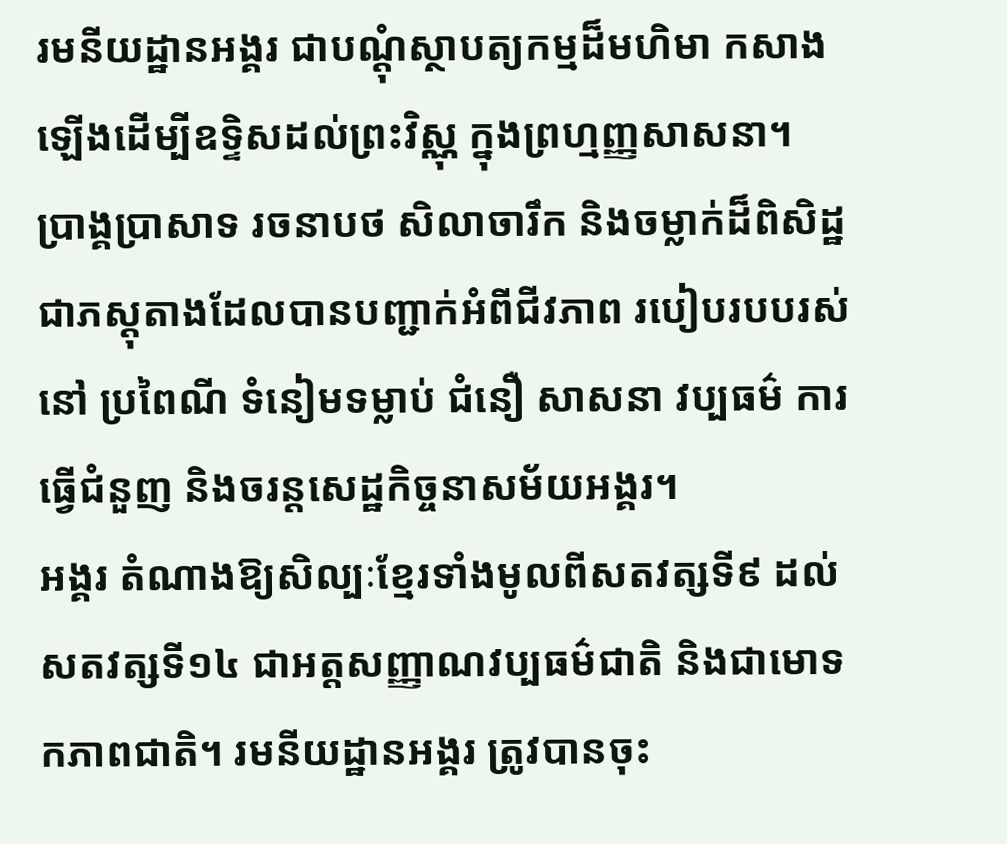រមនីយដ្ឋានអង្គរ ជាបណ្ដុំស្ថាបត្យកម្មដ៏មហិមា កសាងឡើងដើម្បីឧទ្ទិសដល់ព្រះវិស្ណុ ក្នុងព្រហ្មញ្ញសាសនា។ ប្រាង្គប្រាសាទ រចនាបថ សិលាចារឹក និងចម្លាក់ដ៏ពិសិដ្ឋជាភស្តុតាងដែលបានបញ្ជាក់អំពីជីវភាព របៀបរបបរស់នៅ ប្រពៃណី ទំនៀមទម្លាប់ ជំនឿ សាសនា វប្បធម៌ ការធ្វើជំនួញ និងចរន្តសេដ្ឋកិច្ចនាសម័យអង្គរ។
អង្គរ តំណាងឱ្យសិល្បៈខ្មែរទាំងមូលពីសតវត្សទី៩ ដល់សតវត្សទី១៤ ជាអត្តសញ្ញាណវប្បធម៌ជាតិ និងជាមោទកភាពជាតិ។ រមនីយដ្ឋានអង្គរ ត្រូវបានចុះ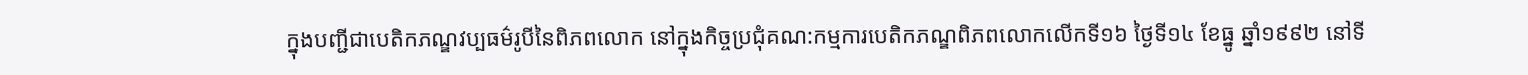ក្នុងបញ្ជីជាបេតិកភណ្ឌវប្បធម៌រូបីនៃពិភពលោក នៅក្នុងកិច្ចប្រជុំគណ:កម្មការបេតិកភណ្ឌពិភពលោកលើកទី១៦ ថ្ងៃទី១៤ ខែធ្នូ ឆ្នាំ១៩៩២ នៅទី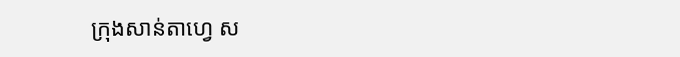ក្រុងសាន់តាហ្វេ ស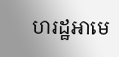ហរដ្ឋអាមេ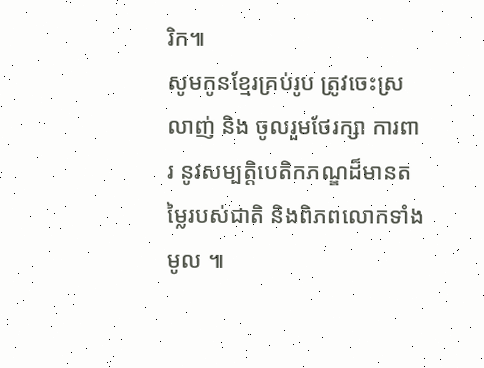រិក៕
សូមកូនខ្មែរគ្រប់រូប ត្រូវចេះស្រលាញ់ និង ចូលរួមថែរក្សា ការពារ នូវសម្បត្តិបេតិកភណ្ឌដ៏មានតម្លៃរបស់ជាតិ និងពិភពលោកទាំងមូល ៕